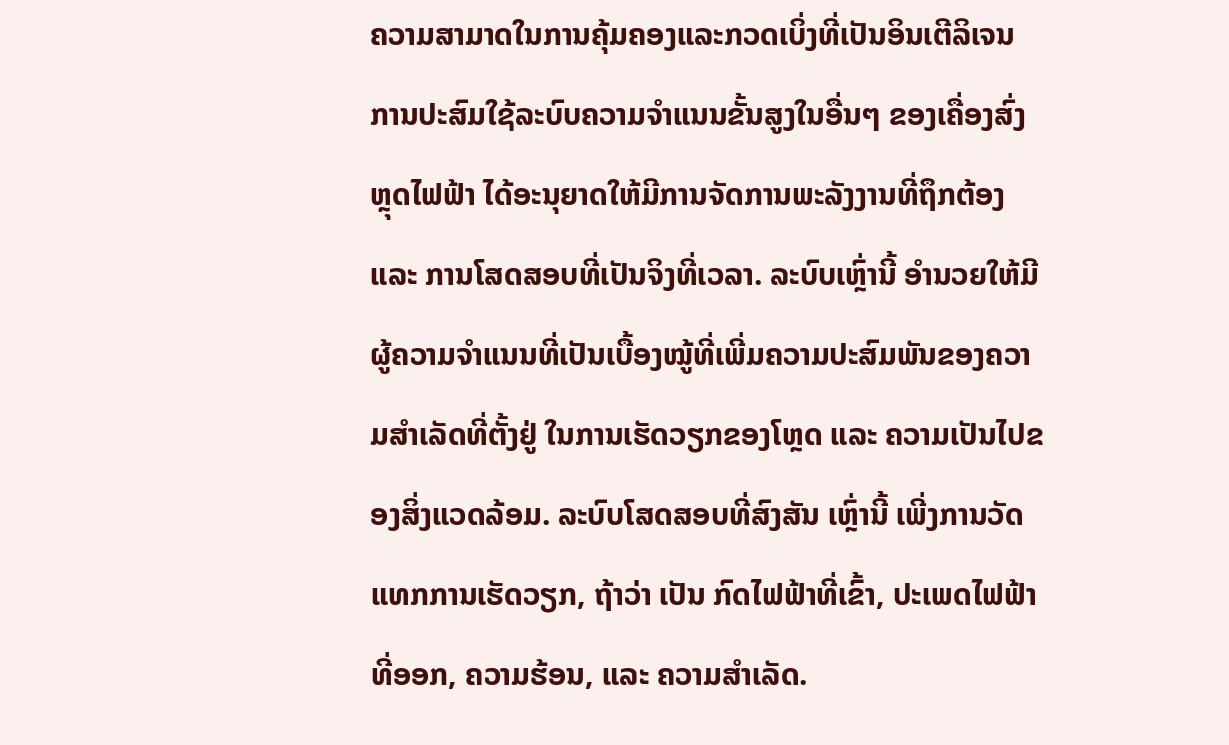ຄວາມສາມາດໃນການຄຸ້ມຄອງແລະກວດເບິ່ງທີ່ເປັນອິນເຕີລິເຈນ
ການປະສົມໃຊ້ລະບົບຄວາມຈຳແນນຂັ້ນສູງໃນອື່ນໆ ຂອງເຄື່ອງສົ່ງຫຼຸດໄຟຟ້າ ໄດ້ອະນຸຍາດໃຫ້ມີການຈັດການພະລັງງານທີ່ຖຶກຕ້ອງ ແລະ ການໂສດສອບທີ່ເປັນຈິງທີ່ເວລາ. ລະບົບເຫຼົ່ານີ້ ອຳນວຍໃຫ້ມີຜູ້ຄວາມຈຳແນນທີ່ເປັນເບື້ອງໝູ້ທີ່ເພີ່ມຄວາມປະສົມພັນຂອງຄວາມສຳເລັດທີ່ຕັ້ງຢູ່ ໃນການເຮັດວຽກຂອງໂຫຼດ ແລະ ຄວາມເປັນໄປຂອງສິ່ງແວດລ້ອມ. ລະບົບໂສດສອບທີ່ສົງສັນ ເຫຼົ່ານີ້ ເພີ່ງການວັດແທກການເຮັດວຽກ, ຖ້າວ່າ ເປັນ ກົດໄຟຟ້າທີ່ເຂົ້າ, ປະເພດໄຟຟ້າທີ່ອອກ, ຄວາມຮ້ອນ, ແລະ ຄວາມສຳເລັດ.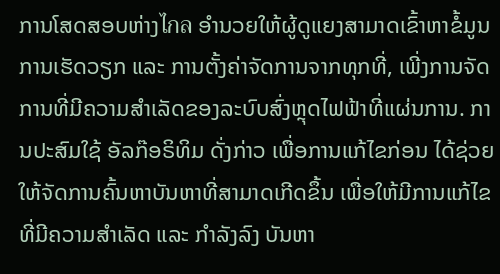ການໂສດສອບຫ່າງไกล ອຳນວຍໃຫ້ຜູ້ດູແຍງສາມາດເຂົ້າຫາຂໍ້ມູນການເຮັດວຽກ ແລະ ການຕັ້ງຄ່າຈັດການຈາກທຸກທີ່, ເພີ່ງການຈັດການທີ່ມີຄວາມສຳເລັດຂອງລະບົບສົ່ງຫຼຸດໄຟຟ້າທີ່ແຜ່ນການ. ການປະສົມໃຊ້ ອັລກ໊ອຣິທິມ ດັ່ງກ່າວ ເພື່ອການແກ້ໄຂກ່ອນ ໄດ້ຊ່ວຍໃຫ້ຈັດການຄົ້ນຫາບັນຫາທີ່ສາມາດເກີດຂຶ້ນ ເພື່ອໃຫ້ມີການແກ້ໄຂທີ່ມີຄວາມສຳເລັດ ແລະ ກຳລັງລົງ ບັນຫາ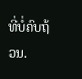ທີ່ບໍ່ຄົບຖ້ວນ.